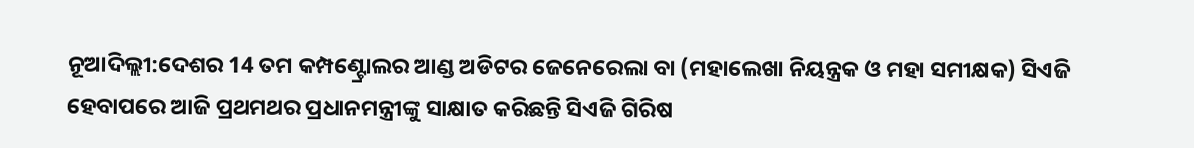ନୂଆଦିଲ୍ଲୀ:ଦେଶର 14 ତମ କମ୍ପଣ୍ଟ୍ରୋଲର ଆଣ୍ଡ ଅଡିଟର ଜେନେରେଲା ବା (ମହାଲେଖା ନିୟନ୍ତ୍ରକ ଓ ମହା ସମୀକ୍ଷକ) ସିଏଜି ହେବାପରେ ଆଜି ପ୍ରଥମଥର ପ୍ରଧାନମନ୍ତ୍ରୀଙ୍କୁ ସାକ୍ଷାତ କରିଛନ୍ତି ସିଏଜି ଗିରିଷ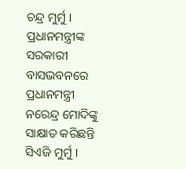ଚନ୍ଦ୍ର ମୁର୍ମୁ ।
ପ୍ରଧାନମନ୍ତ୍ରୀଙ୍କ ସରକାରୀ ବାସଭବନରେ ପ୍ରଧାନମନ୍ତ୍ରୀ ନରେନ୍ଦ୍ର ମୋଦିଙ୍କୁ ସାକ୍ଷାତ କରିଛନ୍ତି ସିଏଜି ମୁର୍ମୁ ।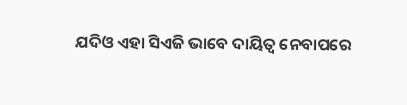ଯଦିଓ ଏହା ସିଏଜି ଭାବେ ଦାୟିତ୍ବ ନେବାପରେ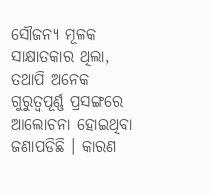ସୌଜନ୍ୟ ମୂଳକ ସାକ୍ଷାତକାର ଥିଲା, ତଥାପି ଅନେକ ଗୁରୁତ୍ବପୂର୍ଣ୍ଣ ପ୍ରସଙ୍ଗରେ ଆଲୋଚନା ହୋଇଥିବା ଜଣାପଡିଛି । କାରଣ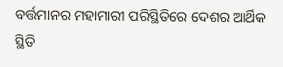ବର୍ତ୍ତମାନର ମହାମାରୀ ପରିସ୍ଥିତିରେ ଦେଶର ଆର୍ଥିକ ସ୍ଥିତି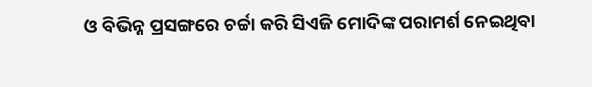ଓ ବିଭିନ୍ନ ପ୍ରସଙ୍ଗରେ ଚର୍ଚ୍ଚା କରି ସିଏଜି ମୋଦିଙ୍କ ପରାମର୍ଶ ନେଇଥିବା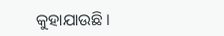କୁହାଯାଉଛି ।